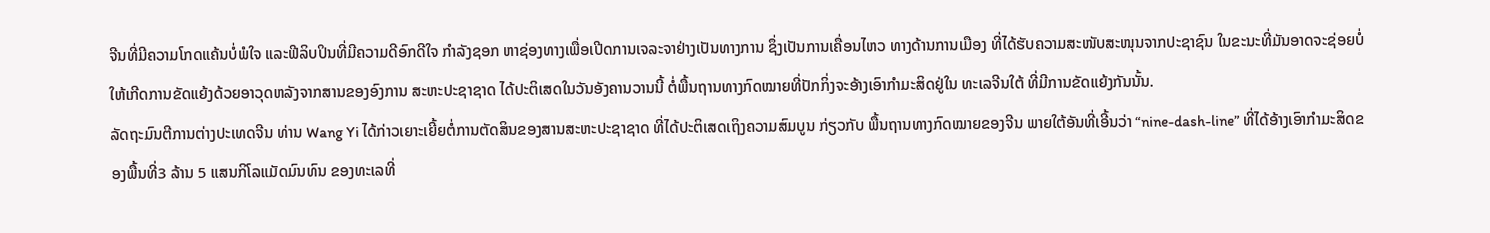ຈີນທີ່ມີຄວາມໂກດແຄ້ນບໍ່ພໍໃຈ ແລະຟີລິບປິນທີ່ມີຄວາມດີອົກດີໃຈ ກຳລັງຊອກ ຫາຊ່ອງທາງເພື່ອເປີດການເຈລະຈາຢ່າງເປັນທາງການ ຊຶ່ງເປັນການເຄື່ອນໄຫວ ທາງດ້ານການເມືອງ ທີ່ໄດ້ຮັບຄວາມສະໜັບສະໜຸນຈາກປະຊາຊົນ ໃນຂະນະທີ່ມັນອາດຈະຊ່ອຍບໍ່ໃຫ້ເກີດການຂັດແຍ້ງດ້ວຍອາວຸດຫລັງຈາກສານຂອງອົງການ ສະຫະປະຊາຊາດ ໄດ້ປະຕິເສດໃນວັນອັງຄານວານນີ້ ຕໍ່ພື້ນຖານທາງກົດໝາຍທີ່ປັກກິ່ງຈະອ້າງເອົາກຳມະສິດຢູ່ໃນ ທະເລຈີນໃຕ້ ທີ່ມີການຂັດແຍ້ງກັນນັ້ນ.
ລັດຖະມົນຕີການຕ່າງປະເທດຈີນ ທ່ານ Wang Yi ໄດ້ກ່າວເຍາະເຍີ້ຍຕໍ່ການຕັດສິນຂອງສານສະຫະປະຊາຊາດ ທີ່ໄດ້ປະຕິເສດເຖິງຄວາມສົມບູນ ກ່ຽວກັບ ພື້ນຖານທາງກົດໝາຍຂອງຈີນ ພາຍໃຕ້ອັນທີ່ເອີ້ນວ່າ “nine-dash-line” ທີ່ໄດ້ອ້າງເອົາກຳມະສິດຂອງພື້ນທີ່3 ລ້ານ 5 ແສນກິໂລແມັດມົນທົນ ຂອງທະເລທີ່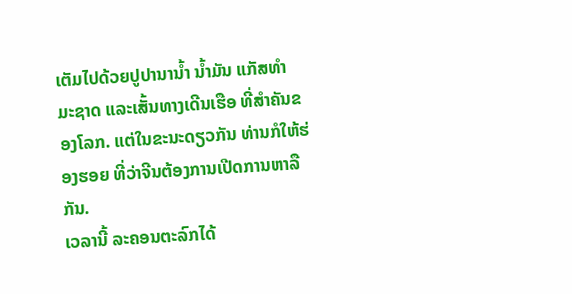ເຕັມໄປດ້ວຍປູປານານ້ຳ ນ້ຳມັນ ແກັສທຳ
ມະຊາດ ແລະເສັ້ນທາງເດີນເຮືອ ທີ່ສຳຄັນຂອງໂລກ. ແຕ່ໃນຂະນະດຽວກັນ ທ່ານກໍໃຫ້ຮ່ອງຮອຍ ທີ່ວ່າຈີນຕ້ອງການເປີດການຫາລືກັນ.
ເວລານີ້ ລະຄອນຕະລົກໄດ້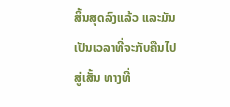ສິ້ນສຸດລົງແລ້ວ ແລະມັນເປັນເວລາທີ່ຈະກັບຄືນໄປສູ່ເສັ້ນ ທາງທີ່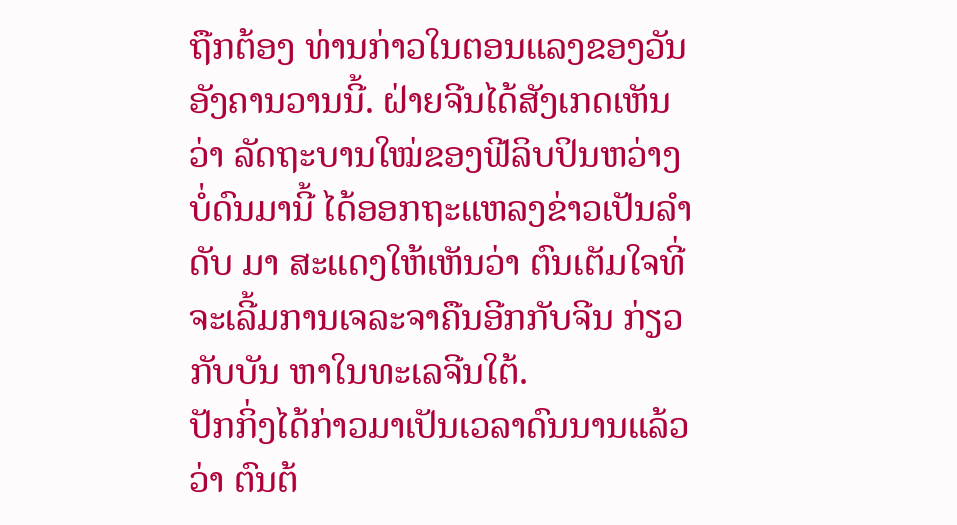ຖືກຕ້ອງ ທ່ານກ່າວໃນຕອນແລງຂອງວັນອັງຄານວານນີ້. ຝ່າຍຈີນໄດ້ສັງເກດເຫັນ ວ່າ ລັດຖະບານໃໝ່ຂອງຟີລິບປິນຫວ່າງບໍ່ດົນມານີ້ ໄດ້ອອກຖະແຫລງຂ່າວເປັນລຳດັບ ມາ ສະແດງໃຫ້ເຫັນວ່າ ຕົນເຕັມໃຈທີ່ຈະເລີ້ມການເຈລະຈາຄືນອີກກັບຈີນ ກ່ຽວກັບບັນ ຫາໃນທະເລຈີນໃຕ້.
ປັກກິ່ງໄດ້ກ່າວມາເປັນເວລາດົນນານແລ້ວວ່າ ຕົນຕ້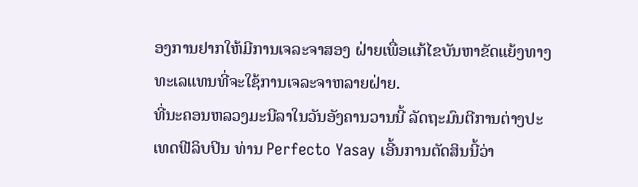ອງການຢາກໃຫ້ມີການເຈລະຈາສອງ ຝ່າຍເພື່ອແກ້ໄຂບັນຫາຂັດແຍ້ງທາງທະເລແທນທີ່ຈະໃຊ້ການເຈລະຈາຫລາຍຝ່າຍ.
ທີ່ນະຄອນຫລວງມະນີລາໃນວັນອັງຄານວານນີ້ ລັດຖະມົນຕີການຕ່າງປະເທດຟີລິບປິນ ທ່ານ Perfecto Yasay ເອີ້ນການຕັດສິນນີ້ວ່າ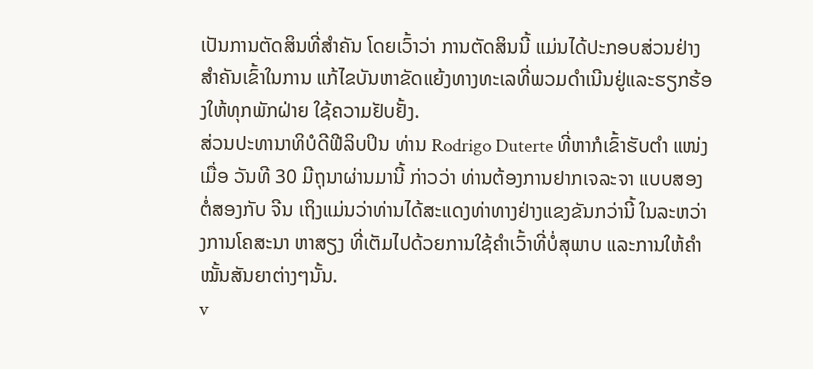ເປັນການຕັດສິນທີ່ສຳຄັນ ໂດຍເວົ້າວ່າ ການຕັດສິນນີ້ ແມ່ນໄດ້ປະກອບສ່ວນຢ່າງສຳຄັນເຂົ້າໃນການ ແກ້ໄຂບັນຫາຂັດແຍ້ງທາງທະເລທີ່ພວມດຳເນີນຢູ່ແລະຮຽກຮ້ອງໃຫ້ທຸກພັກຝ່າຍ ໃຊ້ຄວາມຢັບຢັ້ງ.
ສ່ວນປະທານາທິບໍດີຟີລິບປິນ ທ່ານ Rodrigo Duterte ທີ່ຫາກໍເຂົ້າຮັບຕຳ ແໜ່ງເມື່ອ ວັນທີ 30 ມີຖຸນາຜ່ານມານີ້ ກ່າວວ່າ ທ່ານຕ້ອງການຢາກເຈລະຈາ ແບບສອງຕໍ່ສອງກັບ ຈີນ ເຖິງແມ່ນວ່າທ່ານໄດ້ສະແດງທ່າທາງຢ່າງແຂງຂັນກວ່ານີ້ ໃນລະຫວ່າງການໂຄສະນາ ຫາສຽງ ທີ່ເຕັມໄປດ້ວຍການໃຊ້ຄຳເວົ້າທີ່ບໍ່ສຸພາບ ແລະການໃຫ້ຄຳໝັ້ນສັນຍາຕ່າງໆນັ້ນ.
v